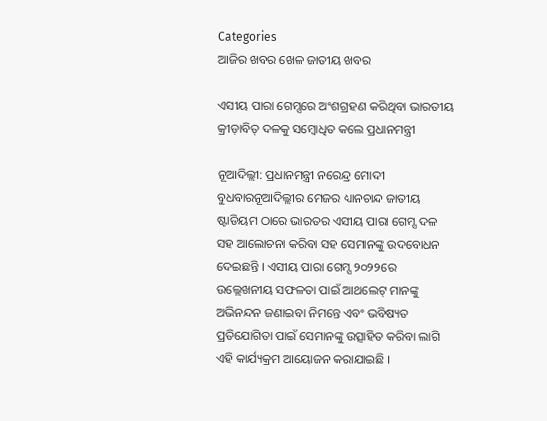Categories
ଆଜିର ଖବର ଖେଳ ଜାତୀୟ ଖବର

ଏସୀୟ ପାରା ଗେମ୍ସରେ ଅଂଶଗ୍ରହଣ କରିଥିବା ଭାରତୀୟ କ୍ରୀଡ଼ାବିତ୍ ଦଳକୁ ସମ୍ବୋଧିତ କଲେ ପ୍ରଧାନମନ୍ତ୍ରୀ

ନୂଆଦିଲ୍ଲୀ: ପ୍ରଧାନମନ୍ତ୍ରୀ ନରେନ୍ଦ୍ର ମୋଦୀ ବୁଧବାରନୂଆଦିଲ୍ଲୀର ମେଜର ଧ୍ୟାନଚାନ୍ଦ ଜାତୀୟ ଷ୍ଟାଡିୟମ ଠାରେ ଭାରତର ଏସୀୟ ପାରା ଗେମ୍ସ ଦଳ ସହ ଆଲୋଚନା କରିବା ସହ ସେମାନଙ୍କୁ ଉଦବୋଧନ ଦେଇଛନ୍ତି । ଏସୀୟ ପାରା ଗେମ୍ସ ୨୦୨୨ରେ ଉଲ୍ଲେଖନୀୟ ସଫଳତା ପାଇଁ ଆଥଲେଟ୍ ମାନଙ୍କୁ ଅଭିନନ୍ଦନ ଜଣାଇବା ନିମନ୍ତେ ଏବଂ ଭବିଷ୍ୟତ ପ୍ରତିଯୋଗିତା ପାଇଁ ସେମାନଙ୍କୁ ଉତ୍ସାହିତ କରିବା ଲାଗି ଏହି କାର୍ଯ୍ୟକ୍ରମ ଆୟୋଜନ କରାଯାଇଛି ।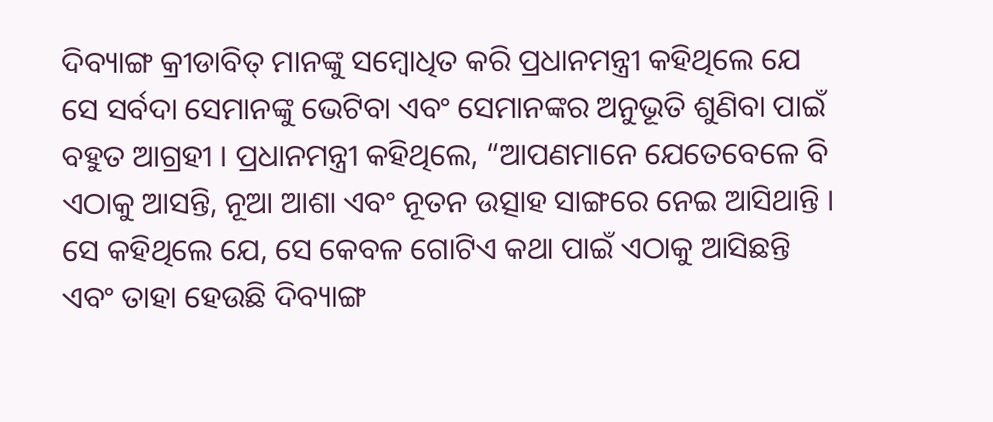ଦିବ୍ୟାଙ୍ଗ କ୍ରୀଡାବିତ୍ ମାନଙ୍କୁ ସମ୍ବୋଧିତ କରି ପ୍ରଧାନମନ୍ତ୍ରୀ କହିଥିଲେ ଯେ ସେ ସର୍ବଦା ସେମାନଙ୍କୁ ଭେଟିବା ଏବଂ ସେମାନଙ୍କର ଅନୁଭୂତି ଶୁଣିବା ପାଇଁ ବହୁତ ଆଗ୍ରହୀ । ପ୍ରଧାନମନ୍ତ୍ରୀ କହିଥିଲେ, “ଆପଣମାନେ ଯେତେବେଳେ ବି ଏଠାକୁ ଆସନ୍ତି, ନୂଆ ଆଶା ଏବଂ ନୂତନ ଉତ୍ସାହ ସାଙ୍ଗରେ ନେଇ ଆସିଥାନ୍ତି । ସେ କହିଥିଲେ ଯେ, ସେ କେବଳ ଗୋଟିଏ କଥା ପାଇଁ ଏଠାକୁ ଆସିଛନ୍ତି ଏବଂ ତାହା ହେଉଛି ଦିବ୍ୟାଙ୍ଗ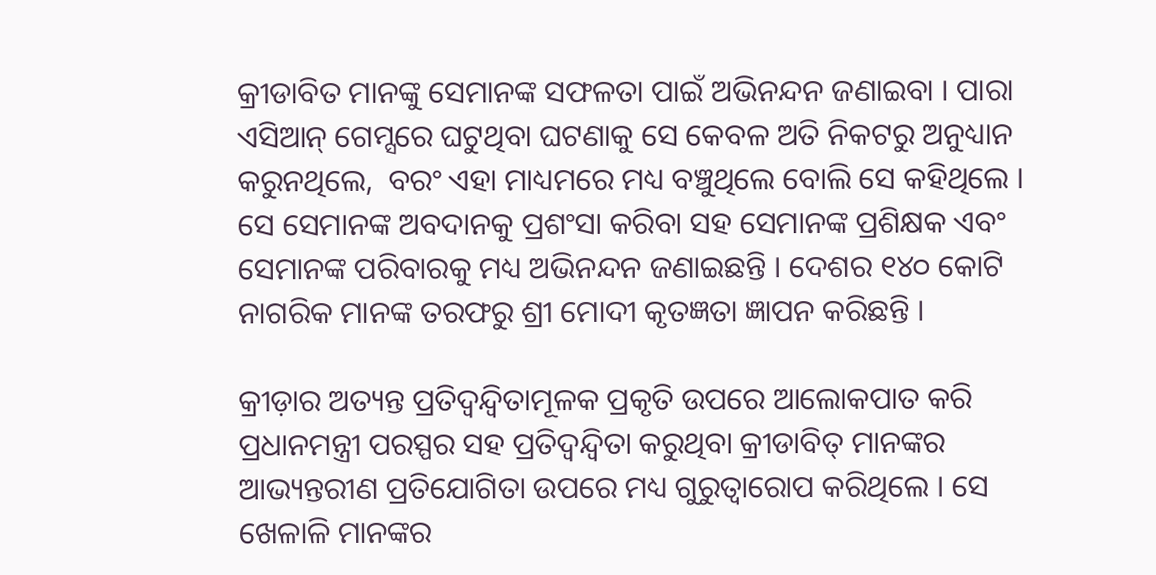କ୍ରୀଡାବିତ ମାନଙ୍କୁ ସେମାନଙ୍କ ସଫଳତା ପାଇଁ ଅଭିନନ୍ଦନ ଜଣାଇବା । ପାରା ଏସିଆନ୍ ଗେମ୍ସରେ ଘଟୁଥିବା ଘଟଣାକୁ ସେ କେବଳ ଅତି ନିକଟରୁ ଅନୁଧ୍ୟାନ କରୁନଥିଲେ,  ବରଂ ଏହା ମାଧ୍ୟମରେ ମଧ୍ୟ ବଞ୍ଚୁଥିଲେ ବୋଲି ସେ କହିଥିଲେ । ସେ ସେମାନଙ୍କ ଅବଦାନକୁ ପ୍ରଶଂସା କରିବା ସହ ସେମାନଙ୍କ ପ୍ରଶିକ୍ଷକ ଏବଂ ସେମାନଙ୍କ ପରିବାରକୁ ମଧ୍ୟ ଅଭିନନ୍ଦନ ଜଣାଇଛନ୍ତି । ଦେଶର ୧୪୦ କୋଟି ନାଗରିକ ମାନଙ୍କ ତରଫରୁ ଶ୍ରୀ ମୋଦୀ କୃତଜ୍ଞତା ଜ୍ଞାପନ କରିଛନ୍ତି ।

କ୍ରୀଡ଼ାର ଅତ୍ୟନ୍ତ ପ୍ରତିଦ୍ୱନ୍ଦ୍ୱିତାମୂଳକ ପ୍ରକୃତି ଉପରେ ଆଲୋକପାତ କରି ପ୍ରଧାନମନ୍ତ୍ରୀ ପରସ୍ପର ସହ ପ୍ରତିଦ୍ୱନ୍ଦ୍ୱିତା କରୁଥିବା କ୍ରୀଡାବିତ୍ ମାନଙ୍କର ଆଭ୍ୟନ୍ତରୀଣ ପ୍ରତିଯୋଗିତା ଉପରେ ମଧ୍ୟ ଗୁରୁତ୍ୱାରୋପ କରିଥିଲେ । ସେ ଖେଳାଳି ମାନଙ୍କର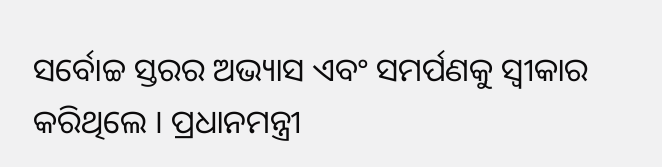ସର୍ବୋଚ୍ଚ ସ୍ତରର ଅଭ୍ୟାସ ଏବଂ ସମର୍ପଣକୁ ସ୍ୱୀକାର କରିଥିଲେ । ପ୍ରଧାନମନ୍ତ୍ରୀ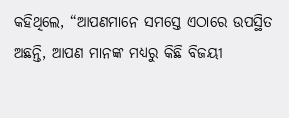କହିଥିଲେ, “ଆପଣମାନେ ସମସ୍ତେ ଏଠାରେ ଉପସ୍ଥିତ ଅଛନ୍ତି, ଆପଣ ମାନଙ୍କ ମଧ୍ୟରୁ କିଛି ବିଜୟୀ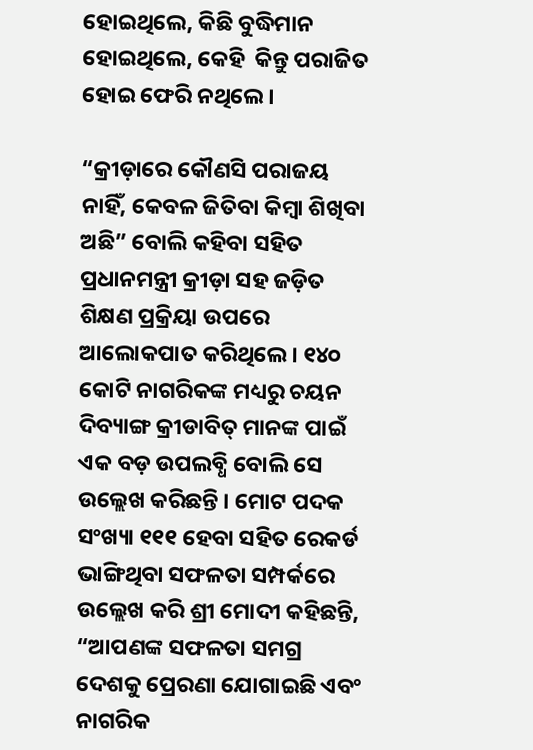ହୋଇଥିଲେ, କିଛି ବୁଦ୍ଧିମାନ ହୋଇଥିଲେ, କେହି  କିନ୍ତୁ ପରାଜିତ ହୋଇ ଫେରି ନଥିଲେ ।

“କ୍ରୀଡ଼ାରେ କୌଣସି ପରାଜୟ ନାହିଁ, କେବଳ ଜିତିବା କିମ୍ବା ଶିଖିବା ଅଛି” ବୋଲି କହିବା ସହିତ ପ୍ରଧାନମନ୍ତ୍ରୀ କ୍ରୀଡ଼ା ସହ ଜଡ଼ିତ ଶିକ୍ଷଣ ପ୍ରକ୍ରିୟା ଉପରେ ଆଲୋକପାତ କରିଥିଲେ । ୧୪୦ କୋଟି ନାଗରିକଙ୍କ ମଧ୍ୟରୁ ଚୟନ ଦିବ୍ୟାଙ୍ଗ କ୍ରୀଡାବିତ୍ ମାନଙ୍କ ପାଇଁ ଏକ ବଡ଼ ଉପଲବ୍ଧି ବୋଲି ସେ ଉଲ୍ଲେଖ କରିଛନ୍ତି । ମୋଟ ପଦକ ସଂଖ୍ୟା ୧୧୧ ହେବା ସହିତ ରେକର୍ଡ ଭାଙ୍ଗିଥିବା ସଫଳତା ସମ୍ପର୍କରେ ଉଲ୍ଲେଖ କରି ଶ୍ରୀ ମୋଦୀ କହିଛନ୍ତି, “ଆପଣଙ୍କ ସଫଳତା ସମଗ୍ର ଦେଶକୁ ପ୍ରେରଣା ଯୋଗାଇଛି ଏବଂ ନାଗରିକ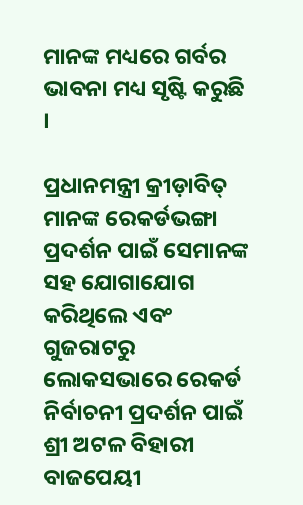ମାନଙ୍କ ମଧ୍ୟରେ ଗର୍ବର ଭାବନା ମଧ୍ୟ ସୃଷ୍ଟି କରୁଛି ।

ପ୍ରଧାନମନ୍ତ୍ରୀ କ୍ରୀଡ଼ାବିତ୍ ମାନଙ୍କ ରେକର୍ଡଭଙ୍ଗା ପ୍ରଦର୍ଶନ ପାଇଁ ସେମାନଙ୍କ ସହ ଯୋଗାଯୋଗ କରିଥିଲେ ଏବଂ ଗୁଜରାଟରୁ ଲୋକସଭାରେ ରେକର୍ଡ ନିର୍ବାଚନୀ ପ୍ରଦର୍ଶନ ପାଇଁ ଶ୍ରୀ ଅଟଳ ବିହାରୀ ବାଜପେୟୀ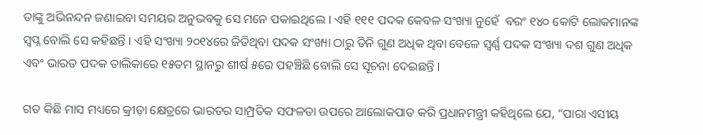ତାଙ୍କୁ ଅଭିନନ୍ଦନ ଜଣାଇବା ସମୟର ଅନୁଭବକୁ ସେ ମନେ ପକାଇଥିଲେ । ଏହି ୧୧୧ ପଦକ କେବଳ ସଂଖ୍ୟା ନୁହେଁ  ବରଂ ୧୪୦ କୋଟି ଲୋକମାନଙ୍କ ସ୍ୱପ୍ନ ବୋଲି ସେ କହିଛନ୍ତି । ଏହି ସଂଖ୍ୟା ୨୦୧୪ରେ ଜିତିଥିବା ପଦକ ସଂଖ୍ୟା ଠାରୁ ତିନି ଗୁଣ ଅଧିକ ଥିବା ବେଳେ ସ୍ୱର୍ଣ୍ଣ ପଦକ ସଂଖ୍ୟା ଦଶ ଗୁଣ ଅଧିକ ଏବଂ ଭାରତ ପଦକ ତାଲିକାରେ ୧୫ତମ ସ୍ଥାନରୁ ଶୀର୍ଷ ୫ରେ ପହଞ୍ଚିଛି ବୋଲି ସେ ସୂଚନା ଦେଇଛନ୍ତି ।

ଗତ କିଛି ମାସ ମଧ୍ୟରେ କ୍ରୀଡ଼ା କ୍ଷେତ୍ରରେ ଭାରତର ସାମ୍ପ୍ରତିକ ସଫଳତା ଉପରେ ଆଲୋକପାତ କରି ପ୍ରଧାନମନ୍ତ୍ରୀ କହିଥିଲେ ଯେ, “ପାରା ଏସୀୟ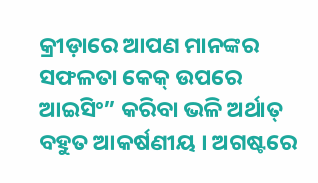କ୍ରୀଡ଼ାରେ ଆପଣ ମାନଙ୍କର ସଫଳତା କେକ୍ ଉପରେ ଆଇସିଂ” କରିବା ଭଳି ଅର୍ଥାତ୍ ବହୁତ ଆକର୍ଷଣୀୟ । ଅଗଷ୍ଟରେ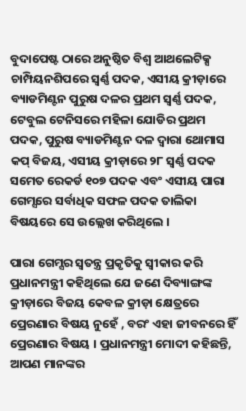ବୁଦାପେଷ୍ଟ ଠାରେ ଅନୁଷ୍ଠିତ ବିଶ୍ୱ ଆଥଲେଟିକ୍ସ ଚାମ୍ପିୟନଶିପରେ ସ୍ୱର୍ଣ୍ଣ ପଦକ, ଏସୀୟ କ୍ରୀଡ଼ାରେ ବ୍ୟାଡମିଣ୍ଟନ ପୁରୁଷ ଦଳର ପ୍ରଥମ ସ୍ୱର୍ଣ୍ଣ ପଦକ, ଟେବୁଲ ଟେନିସରେ ମହିଳା ଯୋଡିର ପ୍ରଥମ ପଦକ, ପୁରୁଷ ବ୍ୟାଡମିଣ୍ଟନ ଦଳ ଦ୍ୱାରା ଥୋମାସ କପ୍ ବିଜୟ, ଏସୀୟ କ୍ରୀଡ଼ାରେ ୨୮ ସ୍ୱର୍ଣ୍ଣ ପଦକ ସମେତ ରେକର୍ଡ ୧୦୭ ପଦକ ଏବଂ ଏସୀୟ ପାରା ଗେମ୍ସରେ ସର୍ବାଧିକ ସଫଳ ପଦକ ତାଲିକା ବିଷୟରେ ସେ ଉଲ୍ଲେଖ କରିଥିଲେ ।

ପାରା ଗେମ୍ସର ସ୍ୱତନ୍ତ୍ର ପ୍ରକୃତିକୁ ସ୍ୱୀକାର କରି ପ୍ରଧାନମନ୍ତ୍ରୀ କହିଥିଲେ ଯେ ଜଣେ ଦିବ୍ୟାଙ୍ଗଙ୍କ କ୍ରୀଡ଼ାରେ ବିଜୟ କେବଳ କ୍ରୀଡ଼ା କ୍ଷେତ୍ରରେ ପ୍ରେରଣାର ବିଷୟ ନୁହେଁ , ବରଂ ଏହା ଜୀବନରେ ହିଁ ପ୍ରେରଣାର ବିଷୟ । ପ୍ରଧାନମନ୍ତ୍ରୀ ମୋଦୀ କହିଛନ୍ତି, ଆପଣ ମାନଙ୍କର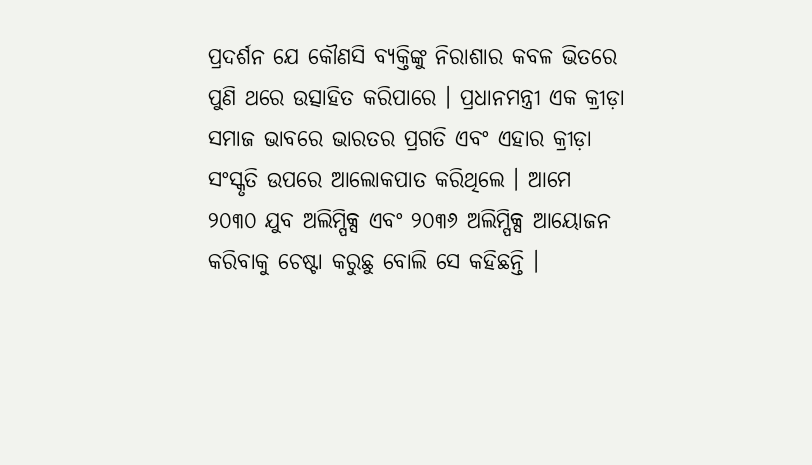ପ୍ରଦର୍ଶନ ଯେ କୌଣସି ବ୍ୟକ୍ତିଙ୍କୁ ନିରାଶାର କବଳ ଭିତରେ ପୁଣି ଥରେ ଉତ୍ସାହିତ କରିପାରେ । ପ୍ରଧାନମନ୍ତ୍ରୀ ଏକ କ୍ରୀଡ଼ା ସମାଜ ଭାବରେ ଭାରତର ପ୍ରଗତି ଏବଂ ଏହାର କ୍ରୀଡ଼ା ସଂସ୍କୃତି ଉପରେ ଆଲୋକପାତ କରିଥିଲେ । ଆମେ ୨୦୩୦ ଯୁବ ଅଲିମ୍ପିକ୍ସ ଏବଂ ୨୦୩୬ ଅଲିମ୍ପିକ୍ସ ଆୟୋଜନ କରିବାକୁ ଚେଷ୍ଟା କରୁଛୁ ବୋଲି ସେ କହିଛନ୍ତି ।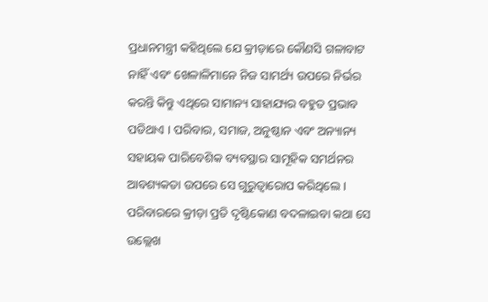ପ୍ରଧାନମନ୍ତ୍ରୀ କହିଥିଲେ ଯେ କ୍ରୀଡ଼ାରେ କୌଣସି ଗଳାବାଟ ନାହିଁ ଏବଂ ଖେଳାଳିମାନେ ନିଜ ସାମର୍ଥ୍ୟ ଉପରେ ନିର୍ଭର କରନ୍ତି କିନ୍ତୁ ଏଥିରେ ସାମାନ୍ୟ ସାହାଯ୍ୟର ବହୁତ ପ୍ରଭାବ ପଡିଥାଏ । ପରିବାର, ସମାଜ, ଅନୁଷ୍ଠାନ ଏବଂ ଅନ୍ୟାନ୍ୟ ସହାୟକ ପାରିବେଶିକ ବ୍ୟବସ୍ଥାର ସାମୂହିକ ସମର୍ଥନର ଆବଶ୍ୟକତା ଉପରେ ସେ ଗୁରୁତ୍ୱାରୋପ କରିଥିଲେ । ପରିବାରରେ କ୍ରୀଡ଼ା ପ୍ରତି ଦୃଷ୍ଟିକୋଣ ବଦଳାଇବା କଥା ସେ ଉଲ୍ଲେଖ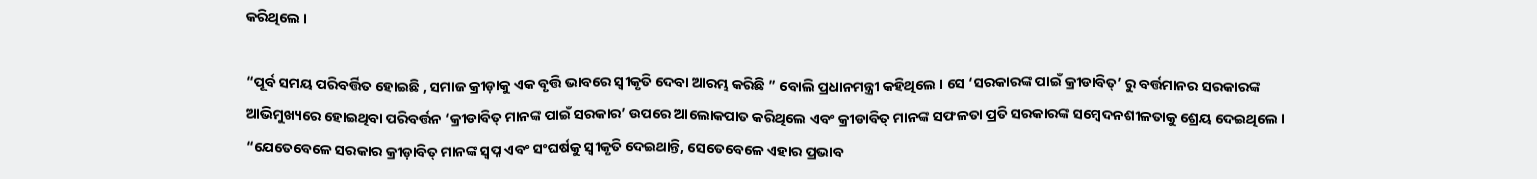କରିଥିଲେ ।

“ପୂର୍ବ ସମୟ ପରିବର୍ତ୍ତିତ ହୋଇଛି , ସମାଜ କ୍ରୀଡ଼ାକୁ ଏକ ବୃତ୍ତି ଭାବରେ ସ୍ୱୀକୃତି ଦେବା ଆରମ୍ଭ କରିଛି ” ବୋଲି ପ୍ରଧାନମନ୍ତ୍ରୀ କହିଥିଲେ । ସେ ‘ସରକାରଙ୍କ ପାଇଁ କ୍ରୀଡାବିତ୍‌’ ରୁ ବର୍ତ୍ତମାନର ସରକାରଙ୍କ ଆଭିମୁଖ୍ୟରେ ହୋଇଥିବା ପରିବର୍ତ୍ତନ ‘କ୍ରୀଡାବିତ୍ ମାନଙ୍କ ପାଇଁ ସରକାର’ ଉପରେ ଆଲୋକପାତ କରିଥିଲେ ଏବଂ କ୍ରୀଡାବିତ୍ ମାନଙ୍କ ସଫଳତା ପ୍ରତି ସରକାରଙ୍କ ସମ୍ବେଦନଶୀଳତାକୁ ଶ୍ରେୟ ଦେଇଥିଲେ । “ଯେତେବେଳେ ସରକାର କ୍ରୀଡ଼ାବିତ୍ ମାନଙ୍କ ସ୍ୱପ୍ନ ଏବଂ ସଂଘର୍ଷକୁ ସ୍ୱୀକୃତି ଦେଇଥାନ୍ତି, ସେତେବେଳେ ଏହାର ପ୍ରଭାବ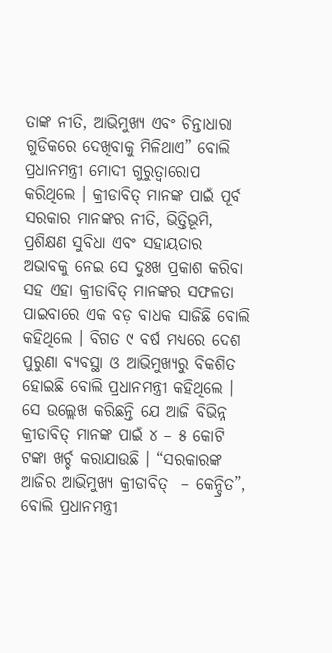ତାଙ୍କ ନୀତି, ଆଭିମୁଖ୍ୟ ଏବଂ ଚିନ୍ତାଧାରା ଗୁଡିକରେ ଦେଖିବାକୁ ମିଳିଥାଏ” ବୋଲି ପ୍ରଧାନମନ୍ତ୍ରୀ ମୋଦୀ ଗୁରୁତ୍ୱାରୋପ କରିଥିଲେ । କ୍ରୀଡାବିତ୍ ମାନଙ୍କ ପାଇଁ ପୂର୍ବ ସରକାର ମାନଙ୍କର ନୀତି, ଭିତ୍ତିଭୂମି, ପ୍ରଶିକ୍ଷଣ ସୁବିଧା ଏବଂ ସହାୟତାର ଅଭାବକୁ ନେଇ ସେ ଦୁଃଖ ପ୍ରକାଶ କରିବା ସହ ଏହା କ୍ରୀଡାବିତ୍ ମାନଙ୍କର ସଫଳତା ପାଇବାରେ ଏକ ବଡ଼ ବାଧକ ସାଜିଛି ବୋଲି କହିଥିଲେ । ବିଗତ ୯ ବର୍ଷ ମଧ୍ୟରେ ଦେଶ ପୁରୁଣା ବ୍ୟବସ୍ଥା ଓ ଆଭିମୁଖ୍ୟରୁ ବିକଶିତ ହୋଇଛି ବୋଲି ପ୍ରଧାନମନ୍ତ୍ରୀ କହିଥିଲେ । ସେ ଉଲ୍ଲେଖ କରିଛନ୍ତି ଯେ ଆଜି ବିଭିନ୍ନ କ୍ରୀଡାବିତ୍ ମାନଙ୍କ ପାଇଁ ୪ – ୫ କୋଟି ଟଙ୍କା ଖର୍ଚ୍ଚ କରାଯାଉଛି । “ସରକାରଙ୍କ ଆଜିର ଆଭିମୁଖ୍ୟ କ୍ରୀଡାବିତ୍  – କେନ୍ଦ୍ରିତ”, ବୋଲି ପ୍ରଧାନମନ୍ତ୍ରୀ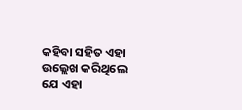କହିବା ସହିତ ଏହା ଉଲ୍ଲେଖ କରିଥିଲେ ଯେ ଏହା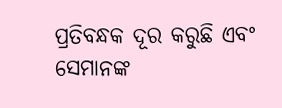ପ୍ରତିବନ୍ଧକ ଦୂର କରୁଛି ଏବଂ ସେମାନଙ୍କ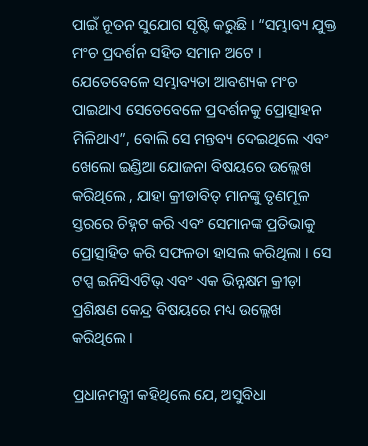ପାଇଁ ନୂତନ ସୁଯୋଗ ସୃଷ୍ଟି କରୁଛି । “ସମ୍ଭାବ୍ୟ ଯୁକ୍ତ ମଂଚ ପ୍ରଦର୍ଶନ ସହିତ ସମାନ ଅଟେ । ଯେତେବେଳେ ସମ୍ଭାବ୍ୟତା ଆବଶ୍ୟକ ମଂଚ ପାଇଥାଏ ସେତେବେଳେ ପ୍ରଦର୍ଶନକୁ ପ୍ରୋତ୍ସାହନ ମିଳିଥାଏ”, ବୋଲି ସେ ମନ୍ତବ୍ୟ ଦେଇଥିଲେ ଏବଂ ଖେଲୋ ଇଣ୍ଡିଆ ଯୋଜନା ବିଷୟରେ ଉଲ୍ଲେଖ କରିଥିଲେ , ଯାହା କ୍ରୀଡାବିତ୍ ମାନଙ୍କୁ ତୃଣମୂଳ ସ୍ତରରେ ଚିହ୍ନଟ କରି ଏବଂ ସେମାନଙ୍କ ପ୍ରତିଭାକୁ ପ୍ରୋତ୍ସାହିତ କରି ସଫଳତା ହାସଲ କରିଥିଲା । ସେ ଟପ୍ସ ଇନିସିଏଟିଭ୍ ଏବଂ ଏକ ଭିନ୍ନକ୍ଷମ କ୍ରୀଡ଼ା ପ୍ରଶିକ୍ଷଣ କେନ୍ଦ୍ର ବିଷୟରେ ମଧ୍ୟ ଉଲ୍ଲେଖ କରିଥିଲେ ।

ପ୍ରଧାନମନ୍ତ୍ରୀ କହିଥିଲେ ଯେ, ଅସୁବିଧା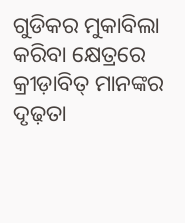ଗୁଡିକର ମୁକାବିଲା କରିବା କ୍ଷେତ୍ରରେ କ୍ରୀଡ଼ାବିତ୍ ମାନଙ୍କର ଦୃଢ଼ତା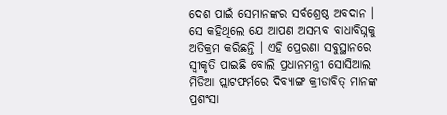ଦେଶ ପାଇଁ ସେମାନଙ୍କର ସର୍ବଶ୍ରେଷ୍ଠ ଅବଦାନ । ସେ କହିଥିଲେ ଯେ ଆପଣ ଅସମ୍ଭବ ବାଧାବିଘ୍ନକୁ ଅତିକ୍ରମ କରିଛନ୍ତି । ଏହି ପ୍ରେରଣା ସବୁସ୍ଥାନରେ ସ୍ୱୀକୃତି ପାଇଛି ବୋଲି ପ୍ରଧାନମନ୍ତ୍ରୀ ସୋସିଆଲ ମିଡିଆ ପ୍ଲାଟଫର୍ମରେ ଦିବ୍ୟାଙ୍ଗ କ୍ରୀଡାବିତ୍ ମାନଙ୍କ ପ୍ରଶଂସା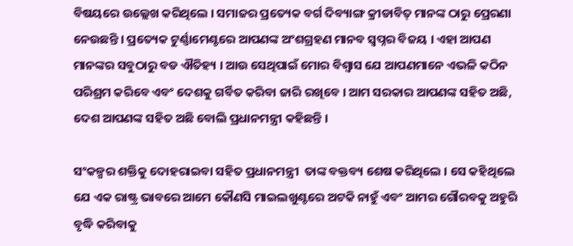ବିଷୟରେ ଉଲ୍ଲେଖ କରିଥିଲେ । ସମାଜର ପ୍ରତ୍ୟେକ ବର୍ଗ ଦିବ୍ୟାଙ୍ଗ କ୍ରୀଡାବିତ୍ ମାନଙ୍କ ଠାରୁ ପ୍ରେରଣା ନେଉଛନ୍ତି । ପ୍ରତ୍ୟେକ ଟୁର୍ଣ୍ଣାମେଣ୍ଟରେ ଆପଣଙ୍କ ଅଂଶଗ୍ରହଣ ମାନବ ସ୍ୱପ୍ନର ବିଜୟ । ଏହା ଆପଣ ମାନଙ୍କର ସବୁଠାରୁ ବଡ ଐତିହ୍ୟ । ଆଉ ସେଥିପାଇଁ ମୋର ବିଶ୍ୱାସ ଯେ ଆପଣମାନେ ଏଭଳି କଠିନ ପରିଶ୍ରମ କରିବେ ଏବଂ ଦେଶକୁ ଗର୍ବିତ କରିବା ଜାରି ରଖିବେ । ଆମ ସରକାର ଆପଣଙ୍କ ସହିତ ଅଛି, ଦେଶ ଆପଣଙ୍କ ସହିତ ଅଛି ବୋଲି ପ୍ରଧାନମନ୍ତ୍ରୀ କହିଛନ୍ତି ।

ସଂକଳ୍ପର ଶକ୍ତିକୁ ଦୋହରାଇବା ସହିତ ପ୍ରଧାନମନ୍ତ୍ରୀ  ତାଙ୍କ ବକ୍ତବ୍ୟ ଶେଷ କରିଥିଲେ । ସେ କହିଥିଲେ ଯେ ଏକ ରାଷ୍ଟ୍ର ଭାବରେ ଆମେ କୌଣସି ମାଇଲଖୁଣ୍ଟରେ ଅଟକି ନାହୁଁ ଏବଂ ଆମର ଗୌରବକୁ ଅହୁରି ବୃଦ୍ଧି କରିବାକୁ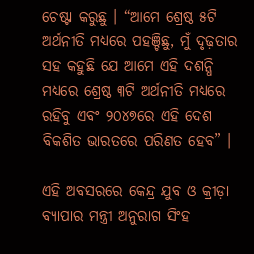ଚେଷ୍ଟା କରୁଛୁ । “ଆମେ ଶ୍ରେଷ୍ଠ ୫ଟି ଅର୍ଥନୀତି ମଧ୍ୟରେ ପହଞ୍ଚିଛୁ, ମୁଁ ଦୃଢ଼ତାର ସହ କହୁଛି ଯେ ଆମେ ଏହି ଦଶନ୍ଧି ମଧ୍ୟରେ ଶ୍ରେଷ୍ଠ ୩ଟି ଅର୍ଥନୀତି ମଧ୍ୟରେ ରହିବୁ ଏବଂ ୨୦୪୭ରେ ଏହି ଦେଶ ବିକଶିତ ଭାରତରେ ପରିଣତ ହେବ” ।

ଏହି ଅବସରରେ କେନ୍ଦ୍ର ଯୁବ ଓ କ୍ରୀଡ଼ା ବ୍ୟାପାର ମନ୍ତ୍ରୀ ଅନୁରାଗ ସିଂହ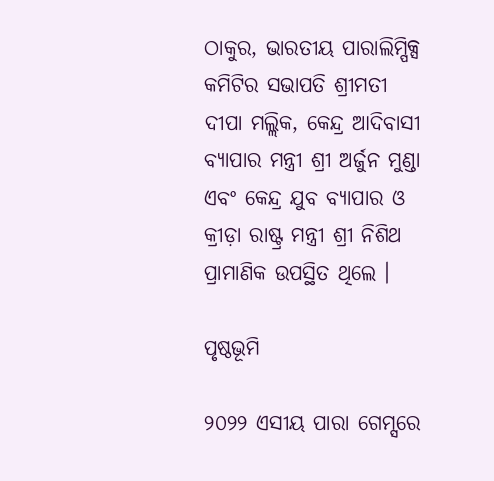ଠାକୁର, ଭାରତୀୟ ପାରାଲିମ୍ପିକ୍ସ କମିଟିର ସଭାପତି ଶ୍ରୀମତୀ ଦୀପା ମଲ୍ଲିକ, କେନ୍ଦ୍ର ଆଦିବାସୀ ବ୍ୟାପାର ମନ୍ତ୍ରୀ ଶ୍ରୀ ଅର୍ଜୁନ ମୁଣ୍ଡା ଏବଂ କେନ୍ଦ୍ର ଯୁବ ବ୍ୟାପାର ଓ କ୍ରୀଡ଼ା ରାଷ୍ଟ୍ର ମନ୍ତ୍ରୀ ଶ୍ରୀ ନିଶିଥ ପ୍ରାମାଣିକ ଉପସ୍ଥିତ ଥିଲେ ।

ପୃଷ୍ଠଭୂମି

୨୦୨୨ ଏସୀୟ ପାରା ଗେମ୍ସରେ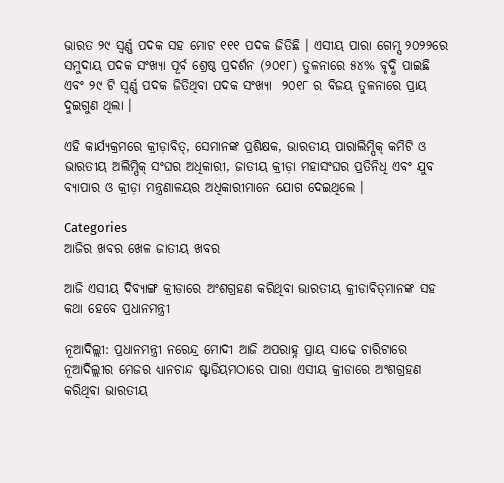ଭାରତ ୨୯ ସ୍ୱର୍ଣ୍ଣ ପଦକ ସହ ମୋଟ ୧୧୧ ପଦକ ଜିତିଛି । ଏସୀୟ ପାରା ଗେମ୍ସ ୨୦୨୨ରେ ସମୁଦାୟ ପଦକ ସଂଖ୍ୟା ପୂର୍ବ ଶ୍ରେଷ୍ଠ ପ୍ରଦର୍ଶନ (୨୦୧୮) ତୁଳନାରେ ୫୪% ବୃଦ୍ଧି ପାଇଛି ଏବଂ ୨୯ ଟି ସ୍ୱର୍ଣ୍ଣ ପଦକ ଜିତିଥିବା ପଦକ ସଂଖ୍ୟା  ୨୦୧୮ ର ବିଜୟ ତୁଳନାରେ ପ୍ରାୟ ଦୁଇଗୁଣ ଥିଲା ।

ଏହି କାର୍ଯ୍ୟକ୍ରମରେ କ୍ରୀଡ଼ାବିତ୍‌, ସେମାନଙ୍କ ପ୍ରଶିକ୍ଷକ, ଭାରତୀୟ ପାରାଲିମ୍ପିକ୍ କମିଟି ଓ ଭାରତୀୟ ଅଲିମ୍ପିକ୍ ସଂଘର ଅଧିକାରୀ, ଜାତୀୟ କ୍ରୀଡ଼ା ମହାସଂଘର ପ୍ରତିନିଧି ଏବଂ ଯୁବ ବ୍ୟାପାର ଓ କ୍ରୀଡ଼ା ମନ୍ତ୍ରଣାଳୟର ଅଧିକାରୀମାନେ ଯୋଗ ଦେଇଥିଲେ ।

Categories
ଆଜିର ଖବର ଖେଳ ଜାତୀୟ ଖବର

ଆଜି ଏସୀୟ ଦିବ୍ୟାଙ୍ଗ କ୍ରୀଡାରେ ଅଂଶଗ୍ରହଣ କରିଥିବା ଭାରତୀୟ କ୍ରୀଡାବିତ୍‌ମାନଙ୍କ ସହ କଥା ହେବେ ପ୍ରଧାନମନ୍ତ୍ରୀ

ନୂଆଦିଲ୍ଲୀ: ପ୍ରଧାନମନ୍ତ୍ରୀ ନରେନ୍ଦ୍ର ମୋଦୀ ଆଜି ଅପରାହ୍ନ ପ୍ରାୟ ସାଢେ ଚାରିଟାରେ ନୂଆଦିଲ୍ଲୀର ମେଜର ଧ୍ୟାନଚାନ୍ଦ ଷ୍ଟାଡିୟମଠାରେ ପାରା ଏସୀୟ କ୍ରୀଡାରେ ଅଂଶଗ୍ରହଣ କରିଥିବା ଭାରତୀୟ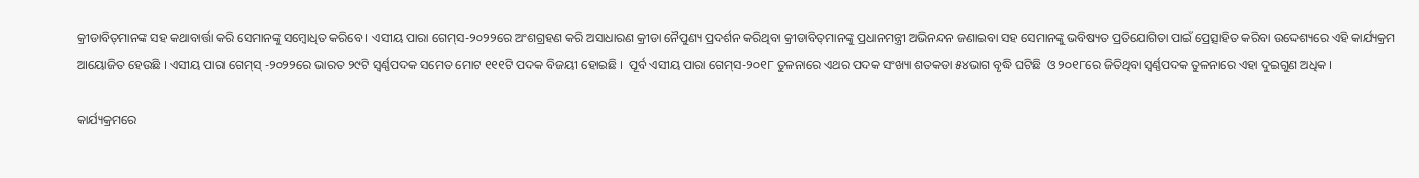କ୍ରୀଡାବିତ୍‌ମାନଙ୍କ ସହ କଥାବାର୍ତ୍ତା କରି ସେମାନଙ୍କୁ ସମ୍ବୋଧିତ କରିବେ । ଏସୀୟ ପାରା ଗେମ୍‌ସ-୨୦୨୨ରେ ଅଂଶଗ୍ରହଣ କରି ଅସାଧାରଣ କ୍ରୀଡା ନୈପୁଣ୍ୟ ପ୍ରଦର୍ଶନ କରିଥିବା କ୍ରୀଡାବିତ୍‌ମାନଙ୍କୁ ପ୍ରଧାନମନ୍ତ୍ରୀ ଅଭିନନ୍ଦନ ଜଣାଇବା ସହ ସେମାନଙ୍କୁ ଭବିଷ୍ୟତ ପ୍ରତିଯୋଗିତା ପାଇଁ ପ୍ରେତ୍ସାହିତ କରିବା ଉଦ୍ଦେଶ୍ୟରେ ଏହି କାର୍ଯ୍ୟକ୍ରମ ଆୟୋଜିତ ହେଉଛି । ଏସୀୟ ପାରା ଗେମ୍‌ସ୍ -୨୦୨୨ରେ ଭାରତ ୨୯ଟି ସ୍ୱର୍ଣ୍ଣପଦକ ସମେତ ମୋଟ ୧୧୧ଟି ପଦକ ବିଜୟୀ ହୋଇଛି ।  ପୂର୍ବ ଏସୀୟ ପାରା ଗେମ୍‌ସ-୨୦୧୮ ତୁଳନାରେ ଏଥର ପଦକ ସଂଖ୍ୟା ଶତକଡା ୫୪ଭାଗ ବୃଦ୍ଧି ଘଟିଛି  ଓ ୨୦୧୮ରେ ଜିତିଥିବା ସ୍ୱର୍ଣ୍ଣପଦକ ତୁଳନାରେ ଏହା ଦୁଇଗୁଣ ଅଧିକ ।

କାର୍ଯ୍ୟକ୍ରମରେ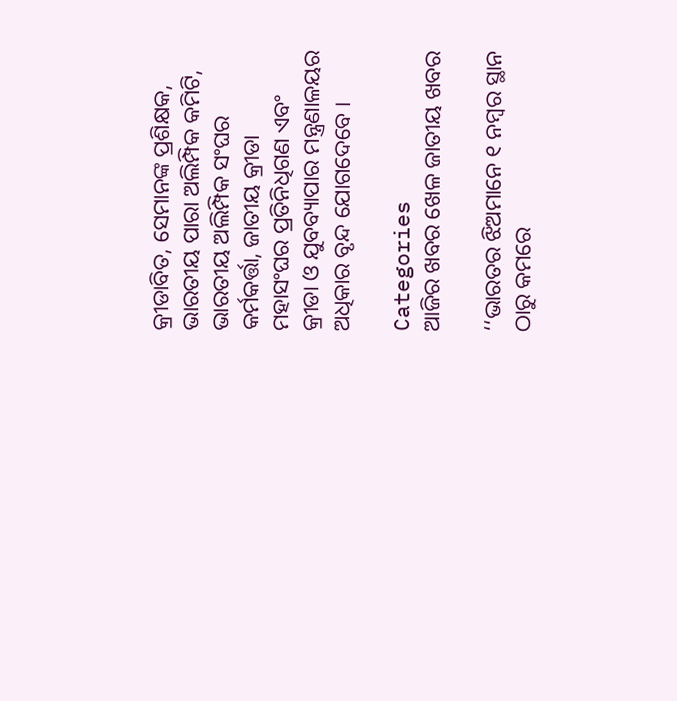କ୍ରୀଡାବିତ, ସେମାନଙ୍କ ପ୍ରଶିକ୍ଷକ, ଭାରତୀୟ ପାରା ଅଲିମ୍ପିକ କମିଟି, ଭାରତୀୟ ଅଲିମ୍ପିକ ସଂଘର କର୍ମକର୍ତ୍ତା, ଜାତୀୟ କ୍ରୀଡା ମହାସଂଘର ପ୍ରତିନିଧିଗଣ ଏବଂ କ୍ରୀଡା ଓ ଯୁବବ୍ୟାପାର ମନ୍ତ୍ରଣାଳୟର ଅଧିକାର ବୃନ୍ଦ ଯୋଗଦେବେ ।

Categories
ଆଜିର ଖବର ଖେଳ ଜାତୀୟ ଖବର

‘‘ଭାରତର ଝିଅମାନେ ୧ ନମ୍ବର ସ୍ଥାନ ଠାରୁ କମରେ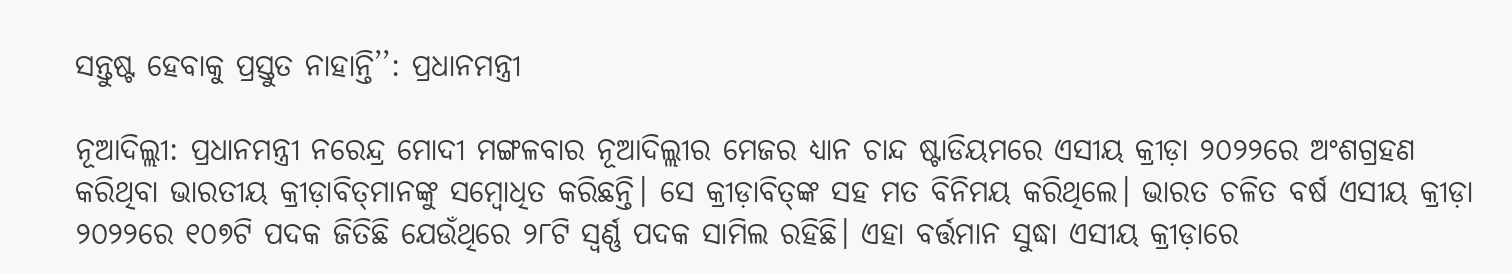ସନ୍ତୁଷ୍ଟ ହେବାକୁ ପ୍ରସ୍ତୁତ ନାହାନ୍ତି’’: ପ୍ରଧାନମନ୍ତ୍ରୀ

ନୂଆଦିଲ୍ଲୀ: ପ୍ରଧାନମନ୍ତ୍ରୀ ନରେନ୍ଦ୍ର ମୋଦୀ ମଙ୍ଗଳବାର ନୂଆଦିଲ୍ଲୀର ମେଜର ଧ୍ୟାନ ଚାନ୍ଦ ଷ୍ଟାଡିୟମରେ ଏସୀୟ କ୍ରୀଡ଼ା ୨୦୨୨ରେ ଅଂଶଗ୍ରହଣ କରିଥିବା ଭାରତୀୟ କ୍ରୀଡ଼ାବିତ୍‌ମାନଙ୍କୁ ସମ୍ବୋଧିତ କରିଛନ୍ତି। ସେ କ୍ରୀଡ଼ାବିତ୍‌ଙ୍କ ସହ ମତ ବିନିମୟ କରିଥିଲେ। ଭାରତ ଚଳିତ ବର୍ଷ ଏସୀୟ କ୍ରୀଡ଼ା ୨୦୨୨ରେ ୧୦୭ଟି ପଦକ ଜିତିଛି ଯେଉଁଥିରେ ୨୮ଟି ସ୍ୱର୍ଣ୍ଣ ପଦକ ସାମିଲ ରହିଛି। ଏହା ବର୍ତ୍ତମାନ ସୁଦ୍ଧା ଏସୀୟ କ୍ରୀଡ଼ାରେ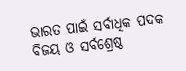ଭାରତ ପାଇଁ ସର୍ବାଧିକ ପଦକ ବିଜୟ ଓ ସର୍ବଶ୍ରେଷ୍ଠ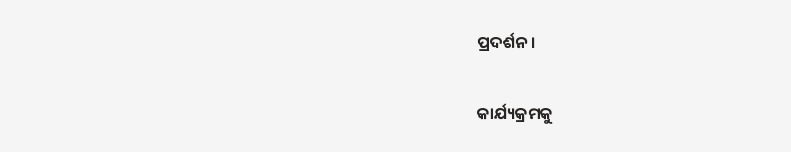ପ୍ରଦର୍ଶନ।

କାର୍ଯ୍ୟକ୍ରମକୁ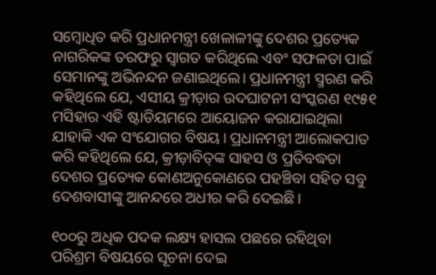ସମ୍ବୋଧିତ କରି ପ୍ରଧାନମନ୍ତ୍ରୀ ଖେଳାଳୀଙ୍କୁ ଦେଶର ପ୍ରତ୍ୟେକ ନାଗରିକଙ୍କ ତରଫରୁ ସ୍ୱାଗତ କରିଥିଲେ ଏବଂ ସଫଳତା ପାଇଁ ସେମାନଙ୍କୁ ଅଭିନନ୍ଦନ ଜଣାଇଥିଲେ। ପ୍ରଧାନମନ୍ତ୍ରୀ ସ୍ମରଣ କରି କହିଥିଲେ ଯେ, ଏସୀୟ କ୍ରୀଡ଼ାର ଉଦଘାଟନୀ ସଂସ୍କରଣ ୧୯୫୧ ମସିହାର ଏହି ଷ୍ଟାଡିୟମରେ ଆୟୋଜନ କରାଯାଇଥିଲା ଯାହାକି ଏକ ସଂଯୋଗର ବିଷୟ। ପ୍ରଧାନମନ୍ତ୍ରୀ ଆଲୋକପାତ କରି କହିଥିଲେ ଯେ, କ୍ରୀଡ଼ାବିତ୍‌ଙ୍କ ସାହସ ଓ ପ୍ରତିବଦ୍ଧତା ଦେଶର ପ୍ରତ୍ୟେକ କୋଣଅନୁକୋଣରେ ପହଞ୍ଚିବା ସହିତ ସବୁ ଦେଶବାସୀଙ୍କୁ ଆନନ୍ଦରେ ଅଧୀର କରି ଦେଇଛି।

୧୦୦ରୁ ଅଧିକ ପଦକ ଲକ୍ଷ୍ୟ ହାସଲ ପଛରେ ରହିଥିବା ପରିଶ୍ରମ ବିଷୟରେ ସୂଚନା ଦେଇ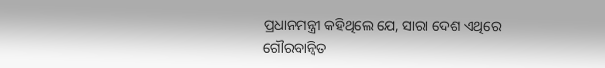ପ୍ରଧାନମନ୍ତ୍ରୀ କହିଥିଲେ ଯେ, ସାରା ଦେଶ ଏଥିରେ ଗୌରବାନ୍ୱିତ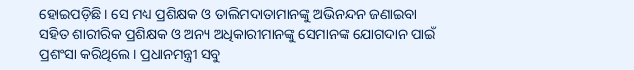ହୋଇପଡ଼ିଛି। ସେ ମଧ୍ୟ ପ୍ରଶିକ୍ଷକ ଓ ତାଲିମଦାତାମାନଙ୍କୁ ଅଭିନନ୍ଦନ ଜଣାଇବା ସହିତ ଶାରୀରିକ ପ୍ରଶିକ୍ଷକ ଓ ଅନ୍ୟ ଅଧିକାରୀମାନଙ୍କୁ ସେମାନଙ୍କ ଯୋଗଦାନ ପାଇଁ ପ୍ରଶଂସା କରିଥିଲେ। ପ୍ରଧାନମନ୍ତ୍ରୀ ସବୁ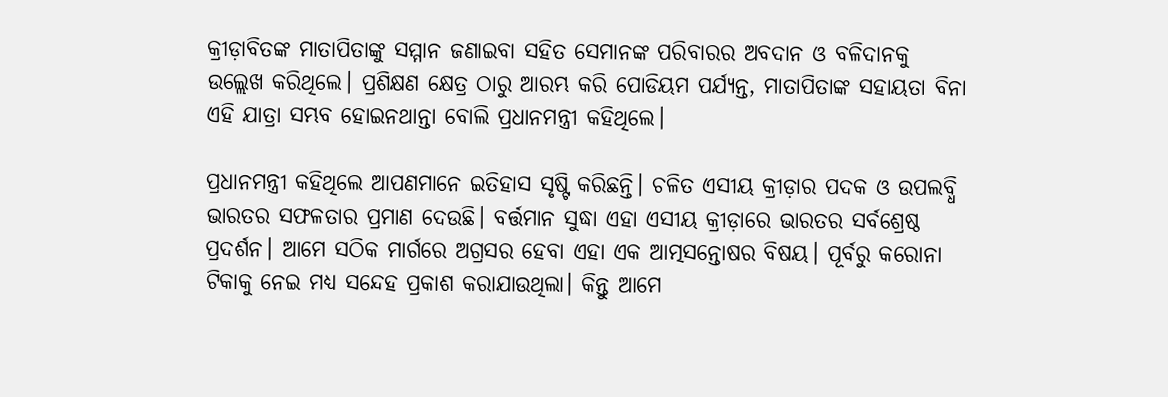କ୍ରୀଡ଼ାବିତଙ୍କ ମାତାପିତାଙ୍କୁ ସମ୍ମାନ ଜଣାଇବା ସହିତ ସେମାନଙ୍କ ପରିବାରର ଅବଦାନ ଓ ବଳିଦାନକୁ ଉଲ୍ଲେଖ କରିଥିଲେ। ପ୍ରଶିକ୍ଷଣ କ୍ଷେତ୍ର ଠାରୁ ଆରମ୍ଭ କରି ପୋଡିୟମ ପର୍ଯ୍ୟନ୍ତ, ମାତାପିତାଙ୍କ ସହାୟତା ବିନା ଏହି ଯାତ୍ରା ସମ୍ଭବ ହୋଇନଥାନ୍ତା ବୋଲି ପ୍ରଧାନମନ୍ତ୍ରୀ କହିଥିଲେ।

ପ୍ରଧାନମନ୍ତ୍ରୀ କହିଥିଲେ ଆପଣମାନେ ଇତିହାସ ସୃଷ୍ଟି କରିଛନ୍ତି। ଚଳିତ ଏସୀୟ କ୍ରୀଡ଼ାର ପଦକ ଓ ଉପଲବ୍ଧି ଭାରତର ସଫଳତାର ପ୍ରମାଣ ଦେଉଛି। ବର୍ତ୍ତମାନ ସୁଦ୍ଧା ଏହା ଏସୀୟ କ୍ରୀଡ଼ାରେ ଭାରତର ସର୍ବଶ୍ରେଷ୍ଠ ପ୍ରଦର୍ଶନ। ଆମେ ସଠିକ ମାର୍ଗରେ ଅଗ୍ରସର ହେବା ଏହା ଏକ ଆତ୍ମସନ୍ତୋଷର ବିଷୟ। ପୂର୍ବରୁ କରୋନା ଟିକାକୁ ନେଇ ମଧ୍ୟ ସନ୍ଦେହ ପ୍ରକାଶ କରାଯାଉଥିଲା। କିନ୍ତୁ ଆମେ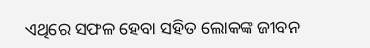ଏଥିରେ ସଫଳ ହେବା ସହିତ ଲୋକଙ୍କ ଜୀବନ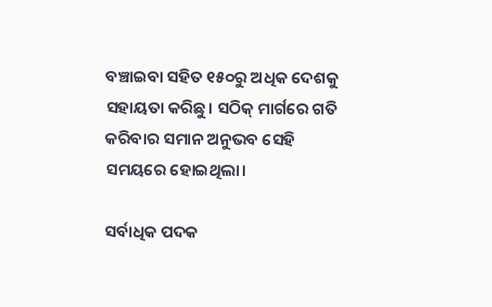ବଞ୍ଚାଇବା ସହିତ ୧୫୦ରୁ ଅଧିକ ଦେଶକୁ ସହାୟତା କରିଛୁ। ସଠିକ୍‌ ମାର୍ଗରେ ଗତି କରିବାର ସମାନ ଅନୁଭବ ସେହି ସମୟରେ ହୋଇଥିଲା।

ସର୍ବାଧିକ ପଦକ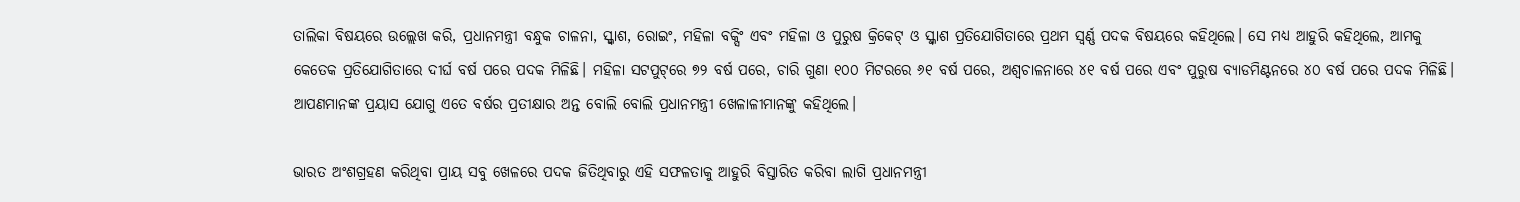ତାଲିକା ବିଷୟରେ ଉଲ୍ଲେଖ କରି, ପ୍ରଧାନମନ୍ତ୍ରୀ ବନ୍ଧୁକ ଚାଳନା, ସ୍କ୍ୱାଶ, ରୋଇଂ, ମହିଳା ବକ୍ସିଂ ଏବଂ ମହିଳା ଓ ପୁରୁଷ କ୍ରିକେଟ୍‌ ଓ ସ୍କ୍ୱାଶ ପ୍ରତିଯୋଗିତାରେ ପ୍ରଥମ ସ୍ୱର୍ଣ୍ଣ ପଦକ ବିଷୟରେ କହିଥିଲେ। ସେ ମଧ୍ୟ ଆହୁରି କହିଥିଲେ, ଆମକୁ କେତେକ ପ୍ରତିଯୋଗିତାରେ ଦୀର୍ଘ ବର୍ଷ ପରେ ପଦକ ମିଳିଛି। ମହିଳା ସଟପୁଟ୍‌ରେ ୭୨ ବର୍ଷ ପରେ, ଚାରି ଗୁଣା ୧୦୦ ମିଟରରେ ୬୧ ବର୍ଷ ପରେ, ଅଶ୍ୱଚାଳନାରେ ୪୧ ବର୍ଷ ପରେ ଏବଂ ପୁରୁଷ ବ୍ୟାଡମିଣ୍ଟନରେ ୪୦ ବର୍ଷ ପରେ ପଦକ ମିଳିଛି। ଆପଣମାନଙ୍କ ପ୍ରୟାସ ଯୋଗୁ ଏତେ ବର୍ଷର ପ୍ରତୀକ୍ଷାର ଅନ୍ତ ବୋଲି ବୋଲି ପ୍ରଧାନମନ୍ତ୍ରୀ ଖେଳାଳୀମାନଙ୍କୁ କହିଥିଲେ।

ଭାରତ ଅଂଶଗ୍ରହଣ କରିଥିବା ପ୍ରାୟ ସବୁ ଖେଳରେ ପଦକ ଜିତିଥିବାରୁ ଏହି ସଫଳତାକୁ ଆହୁରି ବିସ୍ତାରିତ କରିବା ଲାଗି ପ୍ରଧାନମନ୍ତ୍ରୀ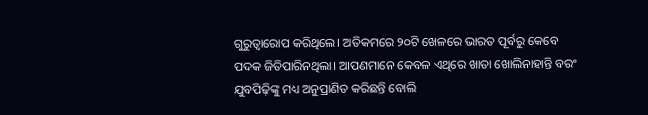ଗୁରୁତ୍ୱାରୋପ କରିଥିଲେ। ଅତିକମରେ ୨୦ଟି ଖେଳରେ ଭାରତ ପୂର୍ବରୁ କେବେ ପଦକ ଜିତିପାରିନଥିଲା। ଆପଣମାନେ କେବଳ ଏଥିରେ ଖାତା ଖୋଲିନାହାନ୍ତି ବରଂ ଯୁବପିଢ଼ିଙ୍କୁ ମଧ୍ୟ ଅନୁପ୍ରାଣିତ କରିଛନ୍ତି ବୋଲି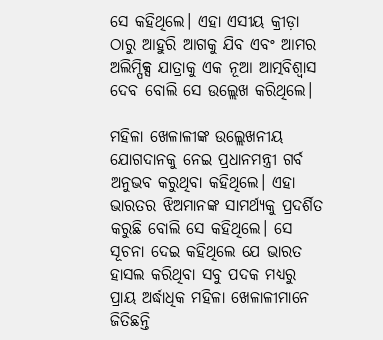ସେ କହିଥିଲେ। ଏହା ଏସୀୟ କ୍ରୀଡ଼ା ଠାରୁ ଆହୁରି ଆଗକୁ ଯିବ ଏବଂ ଆମର ଅଲିମ୍ପିକ୍ସ ଯାତ୍ରାକୁ ଏକ ନୂଆ ଆତ୍ମବିଶ୍ୱାସ ଦେବ ବୋଲି ସେ ଉଲ୍ଲେଖ କରିଥିଲେ।

ମହିଳା ଖେଳାଳୀଙ୍କ ଉଲ୍ଲେଖନୀୟ ଯୋଗଦାନକୁ ନେଇ ପ୍ରଧାନମନ୍ତ୍ରୀ ଗର୍ବ ଅନୁଭବ କରୁଥିବା କହିଥିଲେ। ଏହା ଭାରତର ଝିଅମାନଙ୍କ ସାମର୍ଥ୍ୟକୁ ପ୍ରଦର୍ଶିତ କରୁଛି ବୋଲି ସେ କହିଥିଲେ। ସେ ସୂଚନା ଦେଇ କହିଥିଲେ ଯେ ଭାରତ ହାସଲ କରିଥିବା ସବୁ ପଦକ ମଧ୍ୟରୁ ପ୍ରାୟ ଅର୍ଦ୍ଧାଧିକ ମହିଳା ଖେଳାଳୀମାନେ ଜିତିଛନ୍ତି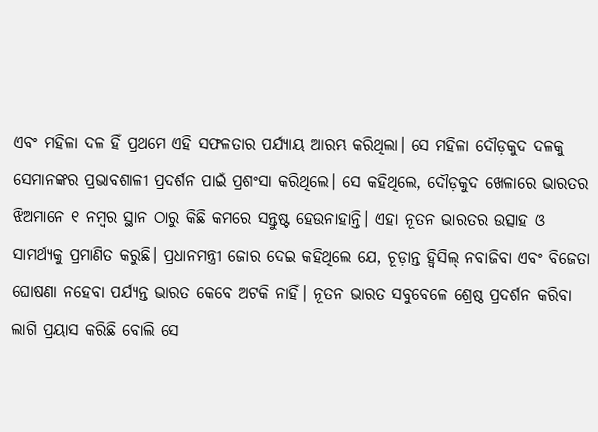ଏବଂ ମହିଳା ଦଳ ହିଁ ପ୍ରଥମେ ଏହି ସଫଳତାର ପର୍ଯ୍ୟାୟ ଆରମ୍ଭ କରିଥିଲା। ସେ ମହିଳା ଦୌଡ଼କୁଦ ଦଳକୁ ସେମାନଙ୍କର ପ୍ରଭାବଶାଳୀ ପ୍ରଦର୍ଶନ ପାଇଁ ପ୍ରଶଂସା କରିଥିଲେ। ସେ କହିଥିଲେ, ଦୌଡ଼କୁଦ ଖେଳାରେ ଭାରତର ଝିଅମାନେ ୧ ନମ୍ବର ସ୍ଥାନ ଠାରୁ କିଛି କମରେ ସନ୍ତୁଷ୍ଟ ହେଉନାହାନ୍ତି। ଏହା ନୂତନ ଭାରତର ଉତ୍ସାହ ଓ ସାମର୍ଥ୍ୟକୁ ପ୍ରମାଣିତ କରୁଛି। ପ୍ରଧାନମନ୍ତ୍ରୀ ଜୋର ଦେଇ କହିଥିଲେ ଯେ, ଚୂଡ଼ାନ୍ତ ହ୍ୱିସିଲ୍‌ ନବାଜିବା ଏବଂ ବିଜେତା ଘୋଷଣା ନହେବା ପର୍ଯ୍ୟନ୍ତ ଭାରତ କେବେ ଅଟକି ନାହିଁ। ନୂତନ ଭାରତ ସବୁବେଳେ ଶ୍ରେଷ୍ଠ ପ୍ରଦର୍ଶନ କରିବା ଲାଗି ପ୍ରୟାସ କରିଛି ବୋଲି ସେ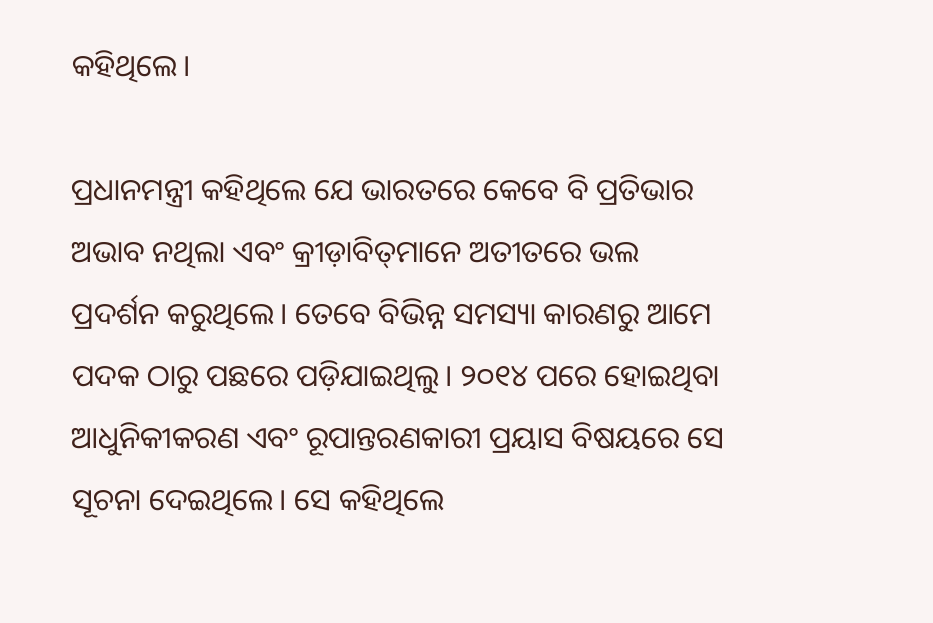କହିଥିଲେ।

ପ୍ରଧାନମନ୍ତ୍ରୀ କହିଥିଲେ ଯେ ଭାରତରେ କେବେ ବି ପ୍ରତିଭାର ଅଭାବ ନଥିଲା ଏବଂ କ୍ରୀଡ଼ାବିତ୍‌ମାନେ ଅତୀତରେ ଭଲ ପ୍ରଦର୍ଶନ କରୁଥିଲେ। ତେବେ ବିଭିନ୍ନ ସମସ୍ୟା କାରଣରୁ ଆମେ ପଦକ ଠାରୁ ପଛରେ ପଡ଼ିଯାଇଥିଲୁ। ୨୦୧୪ ପରେ ହୋଇଥିବା ଆଧୁନିକୀକରଣ ଏବଂ ରୂପାନ୍ତରଣକାରୀ ପ୍ରୟାସ ବିଷୟରେ ସେ ସୂଚନା ଦେଇଥିଲେ। ସେ କହିଥିଲେ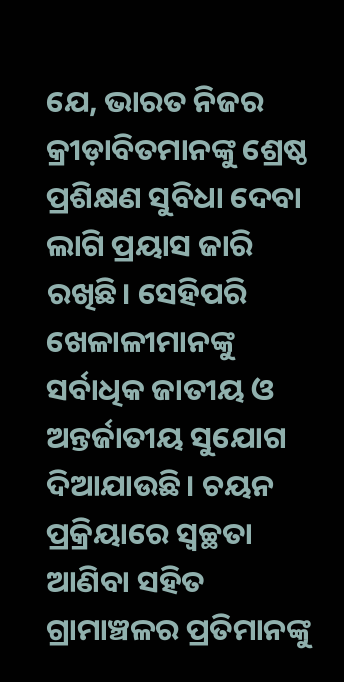ଯେ, ଭାରତ ନିଜର କ୍ରୀଡ଼ାବିତମାନଙ୍କୁ ଶ୍ରେଷ୍ଠ ପ୍ରଶିକ୍ଷଣ ସୁବିଧା ଦେବା ଲାଗି ପ୍ରୟାସ ଜାରି ରଖିଛି। ସେହିପରି ଖେଳାଳୀମାନଙ୍କୁ ସର୍ବାଧିକ ଜାତୀୟ ଓ ଅନ୍ତର୍ଜାତୀୟ ସୁଯୋଗ ଦିଆଯାଉଛି। ଚୟନ ପ୍ରକ୍ରିୟାରେ ସ୍ୱଚ୍ଛତା ଆଣିବା ସହିତ ଗ୍ରାମାଞ୍ଚଳର ପ୍ରତିମାନଙ୍କୁ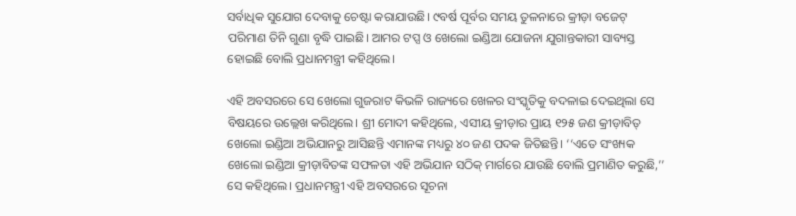ସର୍ବାଧିକ ସୁଯୋଗ ଦେବାକୁ ଚେଷ୍ଟା କରାଯାଉଛି। ୯ବର୍ଷ ପୂର୍ବର ସମୟ ତୁଳନାରେ କ୍ରୀଡ଼ା ବଜେଟ୍‌ ପରିମାଣ ତିନି ଗୁଣା ବୃଦ୍ଧି ପାଇଛି। ଆମର ଟପ୍ସ ଓ ଖେଲୋ ଇଣ୍ଡିଆ ଯୋଜନା ଯୁଗାନ୍ତକାରୀ ସାବ୍ୟସ୍ତ ହୋଇଛି ବୋଲି ପ୍ରଧାନମନ୍ତ୍ରୀ କହିଥିଲେ।

ଏହି ଅବସରରେ ସେ ଖେଲୋ ଗୁଜରାଟ କିଭଳି ରାଜ୍ୟରେ ଖେଳର ସଂସ୍କୃତିକୁ ବଦଳାଇ ଦେଇଥିଲା ସେ ବିଷୟରେ ଉଲ୍ଲେଖ କରିଥିଲେ। ଶ୍ରୀ ମୋଦୀ କହିଥିଲେ, ଏସୀୟ କ୍ରୀଡ଼ାର ପ୍ରାୟ ୧୨୫ ଜଣ କ୍ରୀଡ଼ାବିତ୍‌ ଖେଲୋ ଇଣ୍ଡିଆ ଅଭିଯାନରୁ ଆସିଛନ୍ତି ଏମାନଙ୍କ ମଧ୍ୟରୁ ୪୦ ଜଣ ପଦକ ଜିତିଛନ୍ତି। ‘‘ଏତେ ସଂଖ୍ୟକ ଖେଲୋ ଇଣ୍ଡିଆ କ୍ରୀଡ଼ାବିତଙ୍କ ସଫଳତା ଏହି ଅଭିଯାନ ସଠିକ୍‌ ମାର୍ଗରେ ଯାଉଛି ବୋଲି ପ୍ରମାଣିତ କରୁଛି,’’ ସେ କହିଥିଲେ। ପ୍ରଧାନମନ୍ତ୍ରୀ ଏହି ଅବସରରେ ସୂଚନା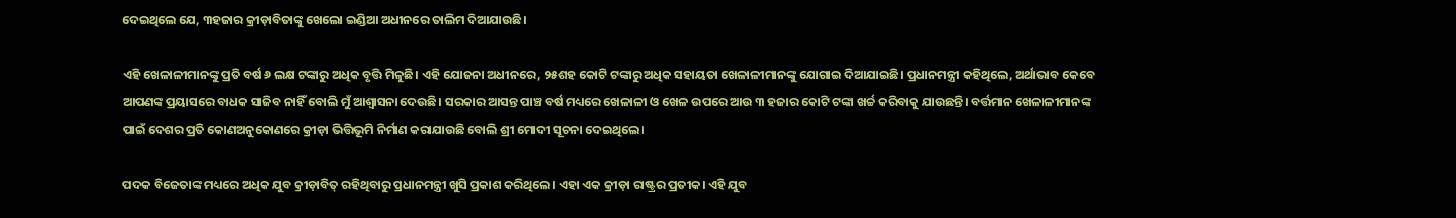ଦେଇଥିଲେ ଯେ, ୩ହଜାର କ୍ରୀଡ଼ାବିତାଙ୍କୁ ଖେଲୋ ଇଣ୍ଡିଆ ଅଧୀନରେ ତାଲିମ ଦିଆଯାଉଛି।

ଏହି ଖେଳାଳୀମାନଙ୍କୁ ପ୍ରତି ବର୍ଷ ୬ ଲକ୍ଷ ଟଙ୍କାରୁ ଅଧିକ ବୃତ୍ତି ମିଳୁଛି। ଏହି ଯୋଜନା ଅଧୀନରେ, ୨୫ଶହ କୋଟି ଟଙ୍କାରୁ ଅଧିକ ସହାୟତା ଖେଳାଳୀମାନଙ୍କୁ ଯୋଗାଇ ଦିଆଯାଇଛି। ପ୍ରଧାନମନ୍ତ୍ରୀ କହିଥିଲେ, ଅର୍ଥାଭାବ କେବେ ଆପଣଙ୍କ ପ୍ରୟାସରେ ବାଧକ ସାଜିବ ନାହିଁ ବୋଲି ମୁଁ ଆଶ୍ୱାସନା ଦେଉଛି। ସରକାର ଆସନ୍ତ ପାଞ୍ଚ ବର୍ଷ ମଧ୍ୟରେ ଖେଳାଳୀ ଓ ଖେଳ ଉପରେ ଆଉ ୩ ହଜାର କୋଟି ଟଙ୍କା ଖର୍ଚ୍ଚ କରିବାକୁ ଯାଉଛନ୍ତି। ବର୍ତ୍ତମାନ ଖେଳାଳୀମାନଙ୍କ ପାଇଁ ଦେଶର ପ୍ରତି କୋଣଅନୁକୋଣରେ କ୍ରୀଡ଼ା ଭିତ୍ତିଭୂମି ନିର୍ମାଣ କରାଯାଉଛି ବୋଲି ଶ୍ରୀ ମୋଦୀ ସୂଚନା ଦେଇଥିଲେ।

ପଦକ ବିଜେତାଙ୍କ ମଧ୍ୟରେ ଅଧିକ ଯୁବ କ୍ରୀଡ଼ାବିତ୍‌ ରହିଥିବାରୁ ପ୍ରଧାନମନ୍ତ୍ରୀ ଖୁସି ପ୍ରକାଶ କରିଥିଲେ। ଏହା ଏକ କ୍ରୀଡ଼ା ରାଷ୍ଟ୍ରର ପ୍ରତୀକ। ଏହି ଯୁବ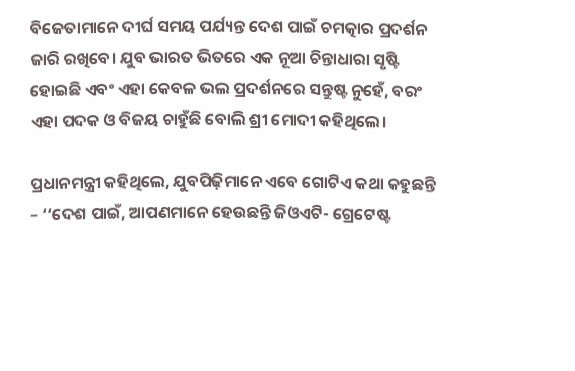ବିଜେତାମାନେ ଦୀର୍ଘ ସମୟ ପର୍ଯ୍ୟନ୍ତ ଦେଶ ପାଇଁ ଚମତ୍କାର ପ୍ରଦର୍ଶନ ଜାରି ରଖିବେ। ଯୁବ ଭାରତ ଭିତରେ ଏକ ନୂଆ ଚିନ୍ତାଧାରା ସୃଷ୍ଟି ହୋଇଛି ଏବଂ ଏହା କେବଳ ଭଲ ପ୍ରଦର୍ଶନରେ ସନ୍ତୁଷ୍ଟ ନୁହେଁ, ବରଂ ଏହା ପଦକ ଓ ବିଜୟ ଚାହୁଁଛି ବୋଲି ଶ୍ରୀ ମୋଦୀ କହିଥିଲେ।

ପ୍ରଧାନମନ୍ତ୍ରୀ କହିଥିଲେ, ଯୁବପିଢ଼ିମାନେ ଏବେ ଗୋଟିଏ କଥା କହୁଛନ୍ତି – ‘‘ଦେଶ ପାଇଁ, ଆପଣମାନେ ହେଉଛନ୍ତି ଜିଓଏଟି- ଗ୍ରେଟେଷ୍ଟ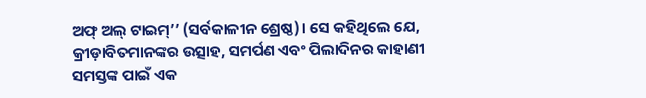ଅଫ୍‌ ଅଲ୍‌ ଟାଇମ୍‌’’ (ସର୍ବକାଳୀନ ଶ୍ରେଷ୍ଠ)। ସେ କହିଥିଲେ ଯେ, କ୍ରୀଡ଼ାବିତମାନଙ୍କର ଉତ୍ସାହ, ସମର୍ପଣ ଏବଂ ପିଲାଦିନର କାହାଣୀ ସମସ୍ତଙ୍କ ପାଇଁ ଏକ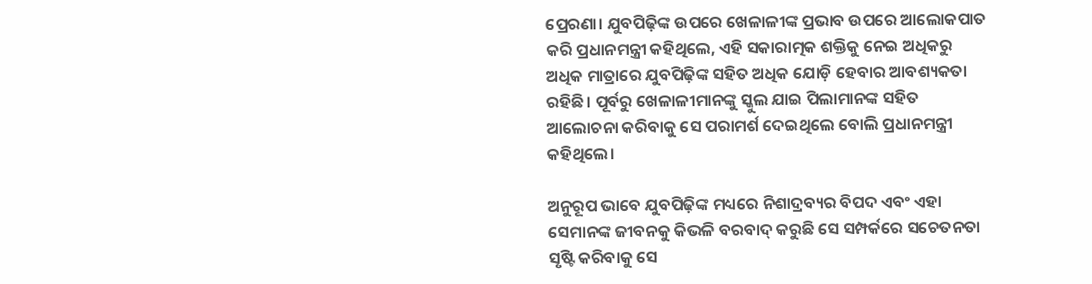ପ୍ରେରଣା। ଯୁବପିଢ଼ିଙ୍କ ଉପରେ ଖେଳାଳୀଙ୍କ ପ୍ରଭାବ ଉପରେ ଆଲୋକପାତ କରି ପ୍ରଧାନମନ୍ତ୍ରୀ କହିଥିଲେ, ଏହି ସକାରାତ୍ମକ ଶକ୍ତିକୁ ନେଇ ଅଧିକରୁ ଅଧିକ ମାତ୍ରାରେ ଯୁବପିଢ଼ିଙ୍କ ସହିତ ଅଧିକ ଯୋଡ଼ି ହେବାର ଆବଶ୍ୟକତା ରହିଛି। ପୂର୍ବରୁ ଖେଳାଳୀମାନଙ୍କୁ ସ୍କୁଲ ଯାଇ ପିଲାମାନଙ୍କ ସହିତ ଆଲୋଚନା କରିବାକୁ ସେ ପରାମର୍ଶ ଦେଇଥିଲେ ବୋଲି ପ୍ରଧାନମନ୍ତ୍ରୀ କହିଥିଲେ।

ଅନୁରୂପ ଭାବେ ଯୁବପିଢ଼ିଙ୍କ ମଧ୍ୟରେ ନିଶାଦ୍ରବ୍ୟର ବିପଦ ଏବଂ ଏହା ସେମାନଙ୍କ ଜୀବନକୁ କିଭଳି ବରବାଦ୍‌ କରୁଛି ସେ ସମ୍ପର୍କରେ ସଚେତନତା ସୃଷ୍ଟି କରିବାକୁ ସେ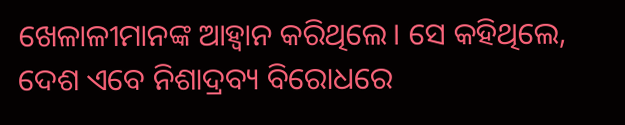ଖେଳାଳୀମାନଙ୍କ ଆହ୍ୱାନ କରିଥିଲେ। ସେ କହିଥିଲେ, ଦେଶ ଏବେ ନିଶାଦ୍ରବ୍ୟ ବିରୋଧରେ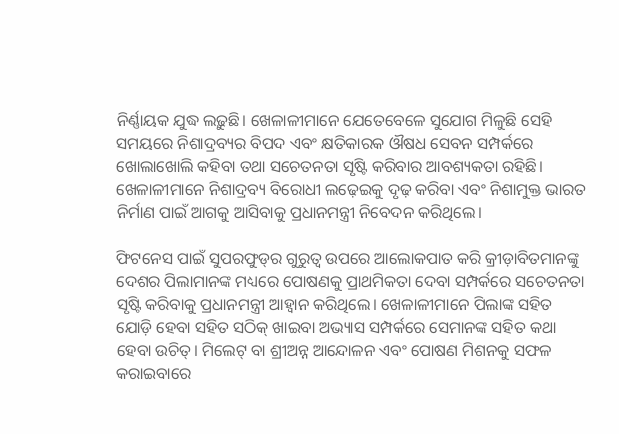ନିର୍ଣ୍ଣାୟକ ଯୁଦ୍ଧ ଲଢ଼ୁଛି। ଖେଳାଳୀମାନେ ଯେତେବେଳେ ସୁଯୋଗ ମିଳୁଛି ସେହି ସମୟରେ ନିଶାଦ୍ରବ୍ୟର ବିପଦ ଏବଂ କ୍ଷତିକାରକ ଔଷଧ ସେବନ ସମ୍ପର୍କରେ ଖୋଲାଖୋଲି କହିବା ତଥା ସଚେତନତା ସୃଷ୍ଟି କରିବାର ଆବଶ୍ୟକତା ରହିଛି। ଖେଳାଳୀମାନେ ନିଶାଦ୍ରବ୍ୟ ବିରୋଧୀ ଲଢ଼େଇକୁ ଦୃଢ଼ କରିବା ଏବଂ ନିଶାମୁକ୍ତ ଭାରତ ନିର୍ମାଣ ପାଇଁ ଆଗକୁ ଆସିବାକୁ ପ୍ରଧାନମନ୍ତ୍ରୀ ନିବେଦନ କରିଥିଲେ।

ଫିଟନେସ ପାଇଁ ସୁପରଫୁଡ୍‌ର ଗୁରୁତ୍ୱ ଉପରେ ଆଲୋକପାତ କରି କ୍ରୀଡ଼ାବିତମାନଙ୍କୁ ଦେଶର ପିଲାମାନଙ୍କ ମଧ୍ୟରେ ପୋଷଣକୁ ପ୍ରାଥମିକତା ଦେବା ସମ୍ପର୍କରେ ସଚେତନତା ସୃଷ୍ଟି କରିବାକୁ ପ୍ରଧାନମନ୍ତ୍ରୀ ଆହ୍ୱାନ କରିଥିଲେ। ଖେଳାଳୀମାନେ ପିଲାଙ୍କ ସହିତ ଯୋଡ଼ି ହେବା ସହିତ ସଠିକ୍‌ ଖାଇବା ଅଭ୍ୟାସ ସମ୍ପର୍କରେ ସେମାନଙ୍କ ସହିତ କଥା ହେବା ଉଚିତ୍‌। ମିଲେଟ୍‌ ବା ଶ୍ରୀଅନ୍ନ ଆନ୍ଦୋଳନ ଏବଂ ପୋଷଣ ମିଶନକୁ ସଫଳ କରାଇବାରେ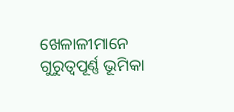ଖେଳାଳୀମାନେ ଗୁରୁତ୍ୱପୂର୍ଣ୍ଣ ଭୂମିକା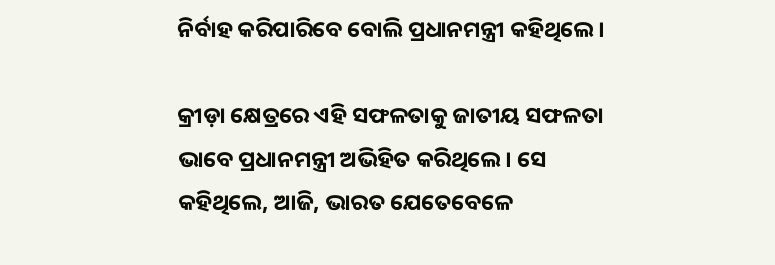ନିର୍ବାହ କରିପାରିବେ ବୋଲି ପ୍ରଧାନମନ୍ତ୍ରୀ କହିଥିଲେ।

କ୍ରୀଡ଼ା କ୍ଷେତ୍ରରେ ଏହି ସଫଳତାକୁ ଜାତୀୟ ସଫଳତା ଭାବେ ପ୍ରଧାନମନ୍ତ୍ରୀ ଅଭିହିତ କରିଥିଲେ। ସେ କହିଥିଲେ, ଆଜି, ଭାରତ ଯେତେବେଳେ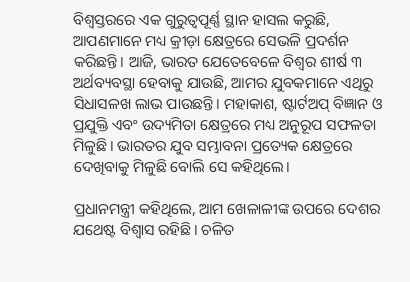ବିଶ୍ୱସ୍ତରରେ ଏକ ଗୁରୁତ୍ୱପୂର୍ଣ୍ଣ ସ୍ଥାନ ହାସଲ କରୁଛି, ଆପଣମାନେ ମଧ୍ୟ କ୍ରୀଡ଼ା କ୍ଷେତ୍ରରେ ସେଭଳି ପ୍ରଦର୍ଶନ କରିଛନ୍ତି। ଆଜି, ଭାରତ ଯେତେବେଳେ ବିଶ୍ୱର ଶୀର୍ଷ ୩ ଅର୍ଥବ୍ୟବସ୍ଥା ହେବାକୁ ଯାଉଛି, ଆମର ଯୁବକମାନେ ଏଥିରୁ ସିଧାସଳଖ ଲାଭ ପାଉଛନ୍ତି। ମହାକାଶ, ଷ୍ଟାର୍ଟଅପ୍‌ ବିଜ୍ଞାନ ଓ ପ୍ରଯୁକ୍ତି ଏବଂ ଉଦ୍ୟମିତା କ୍ଷେତ୍ରରେ ମଧ୍ୟ ଅନୁରୂପ ସଫଳତା ମିଳୁଛି। ଭାରତର ଯୁବ ସମ୍ଭାବନା ପ୍ରତ୍ୟେକ କ୍ଷେତ୍ରରେ ଦେଖିବାକୁ ମିଳୁଛି ବୋଲି ସେ କହିଥିଲେ।

ପ୍ରଧାନମନ୍ତ୍ରୀ କହିଥିଲେ, ଆମ ଖେଳାଳୀଙ୍କ ଉପରେ ଦେଶର ଯଥେଷ୍ଟ ବିଶ୍ୱାସ ରହିଛି। ଚଳିତ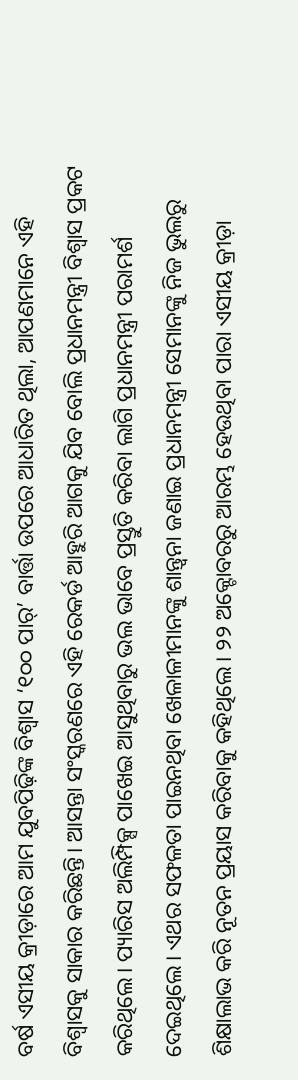ବର୍ଷ ଏସୀୟ କ୍ରୀଡ଼ାରେ ଆମ ଯୁବପିଢ଼ିଙ୍କ ବିଶ୍ୱାସ ‘୧୦୦ ପାର୍’ ବାର୍ତ୍ତା ଉପରେ ଆଧାରିତ ଥିଲା, ଆପଣମାନେ ଏହି ବିଶ୍ୱାସକୁ ସାକାର କରିଛନ୍ତି। ଆସନ୍ତା ସଂସ୍କରଣରେ ଏହି ରେକର୍ଡ ଆହୁରି ଆଗକୁ ଯିବ ବୋଲି ପ୍ରଧାନମନ୍ତ୍ରୀ ବିଶ୍ୱାସ ପ୍ରକଟ କରିଥିଲେ। ପ୍ୟାରିସ ଅଲିମ୍ପିକ୍ସ ପାଖେଇ ଆସୁଥିବାରୁ ଭଲ ଭାବେ ପ୍ରସ୍ତୁତି କରିବା ଲାଗି ପ୍ରଧାନମନ୍ତ୍ରୀ ପରାମର୍ଶ ଦେଇଥିଲେ। ଏଥର ସଫଳତା ପାଇନଥିବା ଖେଳାଳୀମାନଙ୍କୁ ଶାନ୍ତ୍ୱନା ଜଣାଇ ପ୍ରଧାନମନ୍ତ୍ରୀ ସେମାନଙ୍କୁ ନିଜ ଭୁଲରୁ ଶିକ୍ଷାଲାଭ କରି ନୂତନ ପ୍ରୟାସ କରିବାକୁ କହିଥିଲେ। ୨୨ ଅକ୍ଟୋବରରୁ ଆରମ୍ଭ ହେଉଥିବା ପାରା ଏସୀୟ କ୍ରୀଡ଼ା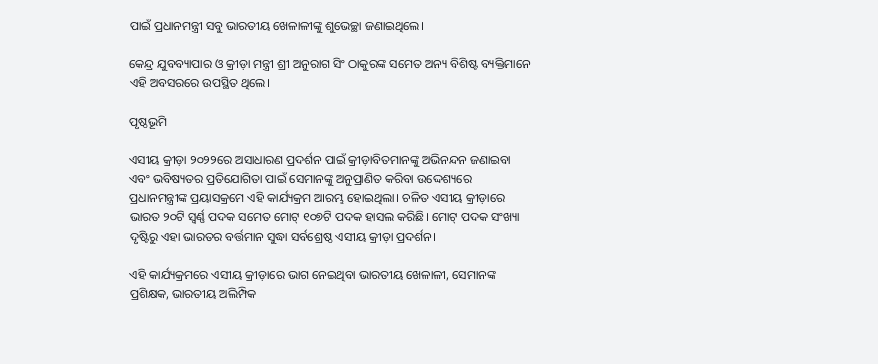ପାଇଁ ପ୍ରଧାନମନ୍ତ୍ରୀ ସବୁ ଭାରତୀୟ ଖେଳାଳୀଙ୍କୁ ଶୁଭେଚ୍ଛା ଜଣାଇଥିଲେ।

କେନ୍ଦ୍ର ଯୁବବ୍ୟାପାର ଓ କ୍ରୀଡ଼ା ମନ୍ତ୍ରୀ ଶ୍ରୀ ଅନୁରାଗ ସିଂ ଠାକୁରଙ୍କ ସମେତ ଅନ୍ୟ ବିଶିଷ୍ଟ ବ୍ୟକ୍ତିମାନେ ଏହି ଅବସରରେ ଉପସ୍ଥିତ ଥିଲେ।

ପୃଷ୍ଠଭୂମି

ଏସୀୟ କ୍ରୀଡ଼ା ୨୦୨୨ରେ ଅସାଧାରଣ ପ୍ରଦର୍ଶନ ପାଇଁ କ୍ରୀଡ଼ାବିତମାନଙ୍କୁ ଅଭିନନ୍ଦନ ଜଣାଇବା ଏବଂ ଭବିଷ୍ୟତର ପ୍ରତିଯୋଗିତା ପାଇଁ ସେମାନଙ୍କୁ ଅନୁପ୍ରାଣିତ କରିବା ଉଦ୍ଦେଶ୍ୟରେ ପ୍ରଧାନମନ୍ତ୍ରୀଙ୍କ ପ୍ରୟାସକ୍ରମେ ଏହି କାର୍ଯ୍ୟକ୍ରମ ଆରମ୍ଭ ହୋଇଥିଲା। ଚଳିତ ଏସୀୟ କ୍ରୀଡ଼ାରେ ଭାରତ ୨୦ଟି ସ୍ୱର୍ଣ୍ଣ ପଦକ ସମେତ ମୋଟ୍‌ ୧୦୭ଟି ପଦକ ହାସଲ କରିଛି। ମୋଟ୍‌ ପଦକ ସଂଖ୍ୟା ଦୃଷ୍ଟିରୁ ଏହା ଭାରତର ବର୍ତ୍ତମାନ ସୁଦ୍ଧା ସର୍ବଶ୍ରେଷ୍ଠ ଏସୀୟ କ୍ରୀଡ଼ା ପ୍ରଦର୍ଶନ।

ଏହି କାର୍ଯ୍ୟକ୍ରମରେ ଏସୀୟ କ୍ରୀଡ଼ାରେ ଭାଗ ନେଇଥିବା ଭାରତୀୟ ଖେଳାଳୀ, ସେମାନଙ୍କ ପ୍ରଶିକ୍ଷକ, ଭାରତୀୟ ଅଲିମ୍ପିକ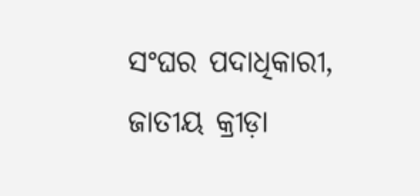ସଂଘର ପଦାଧିକାରୀ, ଜାତୀୟ କ୍ରୀଡ଼ା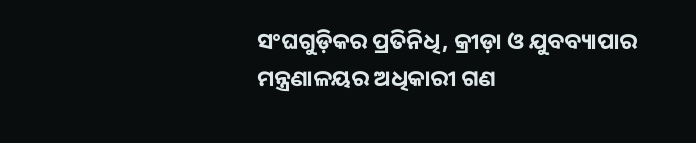ସଂଘଗୁଡ଼ିକର ପ୍ରତିନିଧି, କ୍ରୀଡ଼ା ଓ ଯୁବବ୍ୟାପାର ମନ୍ତ୍ରଣାଳୟର ଅଧିକାରୀ ଗଣ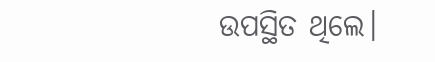ଉପସ୍ଥିତ ଥିଲେ।